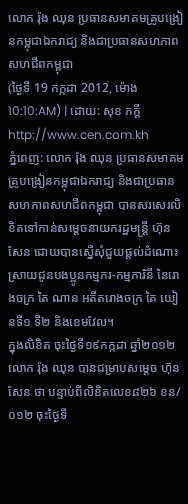លោក រ៉ុង ឈុន ប្រធានសមាគមគ្រូបង្រៀនកម្ពុជាឯករាជ្យ និងជាប្រធានសហភាពសហជីពកម្ពុជា
(ថ្ងៃទី 19 កក្កដា 2012, ម៉ោង 10:10:AM) | ដោយ: សុខ ភក្តី
http://www.cen.com.kh
ភ្នំពេញ: លោក រ៉ុង ឈុន ប្រធានសមាគមគ្រូបង្រៀនកម្ពុជាឯករាជ្យ និងជាប្រធានសហភាពសហជីពកម្ពុជា បានសរសេរលិខិតទៅកាន់សម្តេចនាយករដ្ឋមន្ត្រី ហ៊ុន សែន ដោយបានស្នើសុំជួយផ្ដល់ដំណោះស្រាយជូនបងប្អូនកម្មករ-កម្មការិនី នៃរោងចក្រ តៃ ណាន អតីតរោងចក្រ តៃ យៀនទី១ ទី២ និងខេមវែល។
ក្នុងលិខិត ចុះថ្ងៃទី១៩កក្កដា ឆ្នាំ២០១២ លោក រ៉ុង ឈុន បានជម្រាបសម្តេច ហ៊ុន សែន ថា បន្ទាប់ពីលិខិតលេខ៨២៦ ខន/០១២ ចុះថ្ងៃទី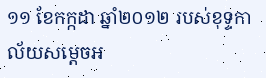១១ ខែកក្កដា ឆ្នាំ២០១២ របស់ខុទ្ទកាល័យសម្ដេចអ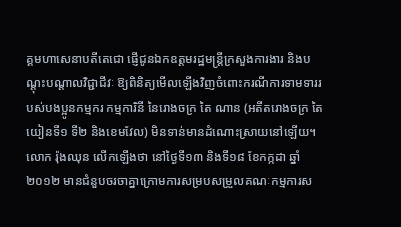គ្គមហាសេនាបតីតេជោ ផ្ញើជូនឯកឧត្តមរដ្ឋមន្ត្រីក្រសួងការងារ និងបណ្ដុះបណ្ដាលវិជ្ជាជីវៈ ឱ្យពិនិត្យមើលឡើងវិញចំពោះករណីការទាមទាររបស់បងប្អូនកម្មករ កម្មការិនី នៃរោងចក្រ តៃ ណាន (អតីតរោងចក្រ តៃ យៀនទី១ ទី២ និងខេមវែល) មិនទាន់មានដំណោះស្រាយនៅឡើយ។
លោក រ៉ុងឈុន លើកឡើងថា នៅថ្ងៃទី១៣ និងទី១៨ ខែកក្កដា ឆ្នាំ២០១២ មានជំនួបចរចាគ្នាក្រោមការសម្របសម្រួលគណៈកម្មការស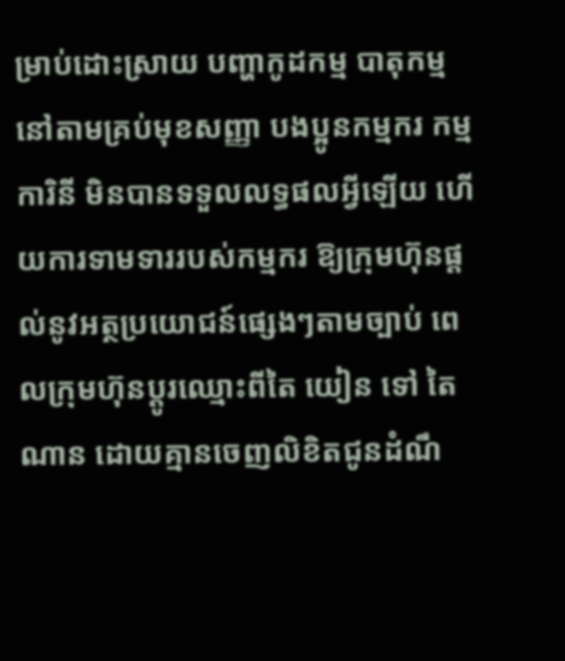ម្រាប់ដោះស្រាយ បញ្ហាកូដកម្ម បាតុកម្ម នៅតាមគ្រប់មុខសញ្ញា បងប្អូនកម្មករ កម្មការិនី មិនបានទទួលលទ្ធផលអ្វីឡើយ ហើយការទាមទាររបស់កម្មករ ឱ្យក្រុមហ៊ុនផ្ដល់នូវអត្ថប្រយោជន៍ផ្សេងៗតាមច្បាប់ ពេលក្រុមហ៊ុនប្ដូរឈ្មោះពីតៃ យៀន ទៅ តៃ ណាន ដោយគ្មានចេញលិខិតជូនដំណឹ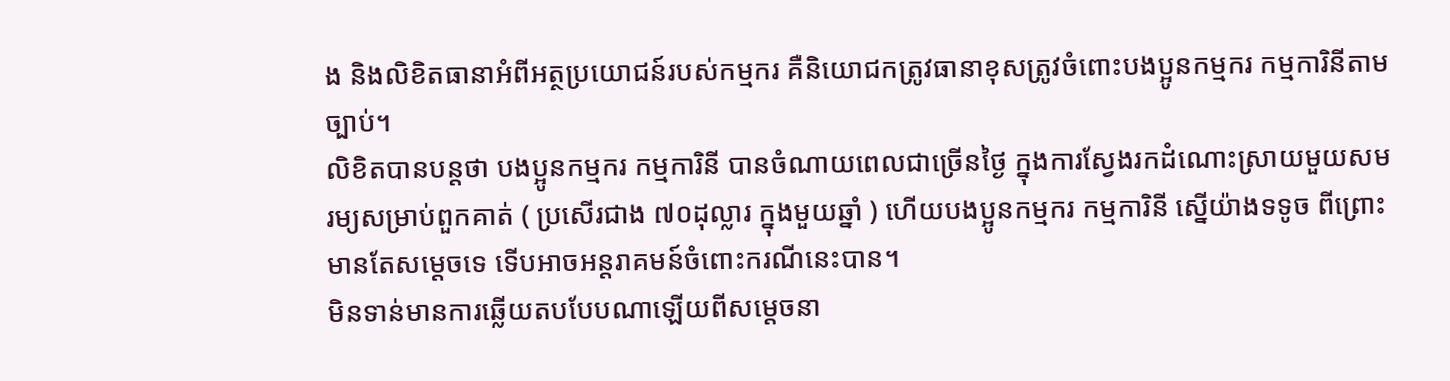ង និងលិខិតធានាអំពីអត្ថប្រយោជន៍របស់កម្មករ គឺនិយោជកត្រូវធានាខុសត្រូវចំពោះបងប្អូនកម្មករ កម្មការិនីតាមច្បាប់។
លិខិតបានបន្តថា បងប្អូនកម្មករ កម្មការិនី បានចំណាយពេលជាច្រើនថ្ងៃ ក្នុងការស្វែងរកដំណោះស្រាយមួយសមរម្យសម្រាប់ពួកគាត់ ( ប្រសើរជាង ៧០ដុល្លារ ក្នុងមួយឆ្នាំ ) ហើយបងប្អូនកម្មករ កម្មការិនី ស្នើយ៉ាងទទូច ពីព្រោះមានតែសម្ដេចទេ ទើបអាចអន្តរាគមន៍ចំពោះករណីនេះបាន។
មិនទាន់មានការឆ្លើយតបបែបណាឡើយពីសម្តេចនា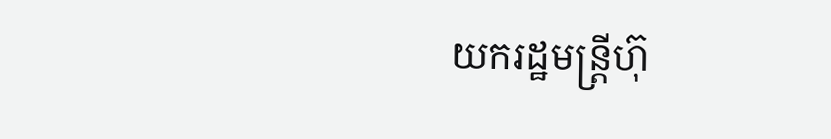យករដ្ឋមន្ត្រីហ៊ុ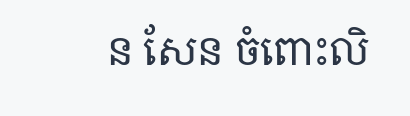ន សែន ចំពោះលិ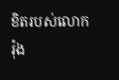ខិតរបស់លោករ៉ុង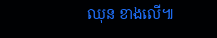ឈុន ខាងលើ៕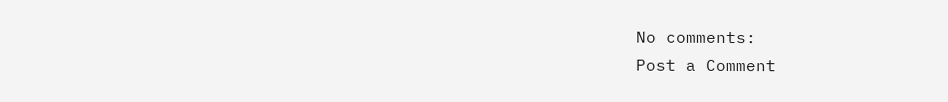No comments:
Post a Comment